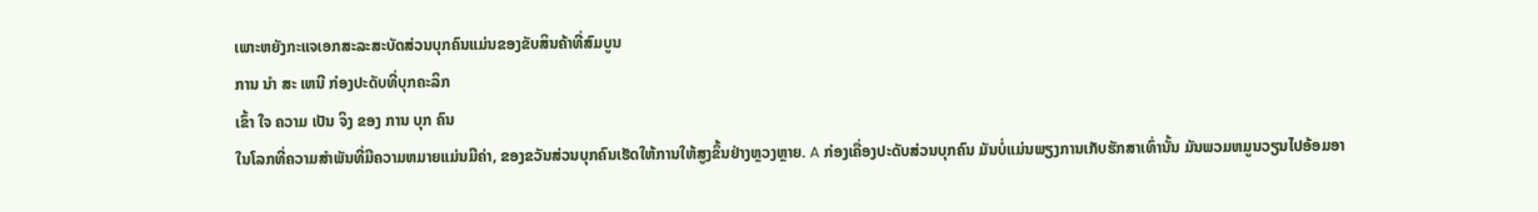ເພາະຫຍັງກະແຈເອກສະລະສະບັດສ່ວນບຸກຄົນແມ່ນຂອງຂັບສິນຄ້າທີ່ສົມບູນ
ການ ນໍາ ສະ ເຫນີ ກ່ອງປະດັບທີ່ບຸກຄະລິກ
ເຂົ້າ ໃຈ ຄວາມ ເປັນ ຈິງ ຂອງ ການ ບຸກ ຄົນ
ໃນໂລກທີ່ຄວາມສໍາພັນທີ່ມີຄວາມຫມາຍແມ່ນມີຄ່າ, ຂອງຂວັນສ່ວນບຸກຄົນເຮັດໃຫ້ການໃຫ້ສູງຂຶ້ນຢ່າງຫຼວງຫຼາຍ. A ກ່ອງເຄື່ອງປະດັບສ່ວນບຸກຄົນ ມັນບໍ່ແມ່ນພຽງການເກັບຮັກສາເທົ່ານັ້ນ ມັນພວມຫມູນວຽນໄປອ້ອມອາ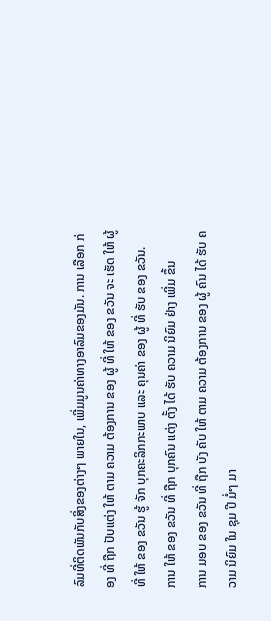ລົມທີ່ຕິດພັນກັບສິ່ງຂອງຕ່າງໆ ພາຍໃນ, ເພີ່ມມູນຄ່າທາງອາລົມຂອງມັນ. ການ ເລືອກ ກ່ອງ ທີ່ ຖືກ ປັບແຕ່ງ ໃຫ້ ຕາມ ຄວາມ ຕ້ອງການ ຂອງ ຜູ້ ທີ່ ໃຫ້ ຂອງ ຂວັນ ຈະ ເຮັດ ໃຫ້ ຜູ້ ທີ່ ໃຫ້ ຂອງ ຂວັນ ຮູ້ ຈັກ ບຸກຄະລິກກະພາບ ແລະ ຄຸນຄ່າ ຂອງ ຜູ້ ທີ່ ຮັບ ຂອງ ຂວັນ.
ການ ໃຫ້ ຂອງ ຂວັນ ທີ່ ຖືກ ບຸກຄົນ ແຕ່ງ ຕັ້ງ ໄດ້ ຮັບ ຄວາມ ນິຍົມ ຢ່າງ ເພີ່ມ ຂຶ້ນ
ການ ມອບ ຂອງ ຂວັນ ທີ່ ຖືກ ບັງ ຄັບ ໃຫ້ ຕາມ ຄວາມ ຕ້ອງການ ຂອງ ຜູ້ ຄົນ ໄດ້ ຮັບ ຄວາມ ນິຍົມ ໃນ ຊຸມ ປີ ມໍ່ໆ ມາ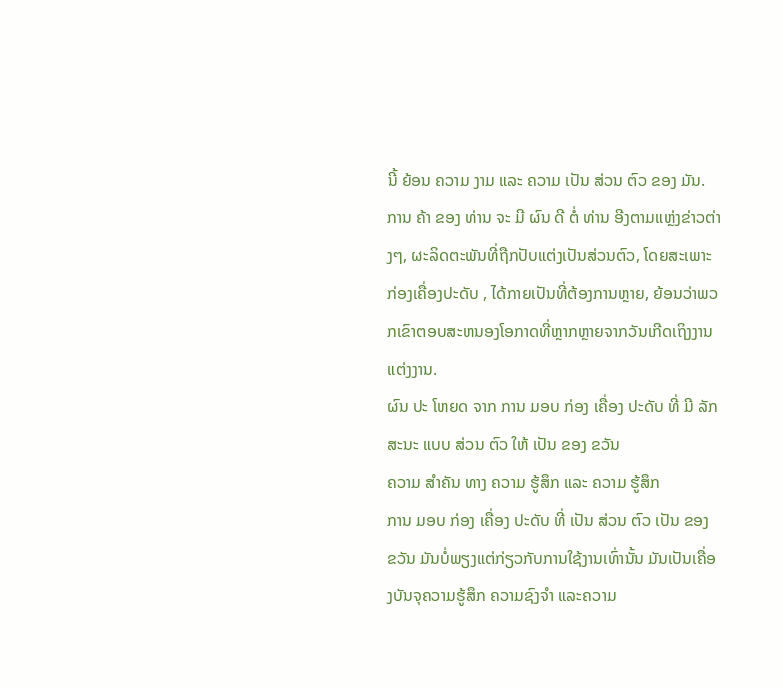ນີ້ ຍ້ອນ ຄວາມ ງາມ ແລະ ຄວາມ ເປັນ ສ່ວນ ຕົວ ຂອງ ມັນ. ການ ຄ້າ ຂອງ ທ່ານ ຈະ ມີ ຜົນ ດີ ຕໍ່ ທ່ານ ອີງຕາມແຫຼ່ງຂ່າວຕ່າງໆ, ຜະລິດຕະພັນທີ່ຖືກປັບແຕ່ງເປັນສ່ວນຕົວ, ໂດຍສະເພາະ ກ່ອງເຄື່ອງປະດັບ , ໄດ້ກາຍເປັນທີ່ຕ້ອງການຫຼາຍ, ຍ້ອນວ່າພວກເຂົາຕອບສະຫນອງໂອກາດທີ່ຫຼາກຫຼາຍຈາກວັນເກີດເຖິງງານແຕ່ງງານ.
ຜົນ ປະ ໂຫຍດ ຈາກ ການ ມອບ ກ່ອງ ເຄື່ອງ ປະດັບ ທີ່ ມີ ລັກສະນະ ແບບ ສ່ວນ ຕົວ ໃຫ້ ເປັນ ຂອງ ຂວັນ
ຄວາມ ສໍາຄັນ ທາງ ຄວາມ ຮູ້ສຶກ ແລະ ຄວາມ ຮູ້ສຶກ
ການ ມອບ ກ່ອງ ເຄື່ອງ ປະດັບ ທີ່ ເປັນ ສ່ວນ ຕົວ ເປັນ ຂອງ ຂວັນ ມັນບໍ່ພຽງແຕ່ກ່ຽວກັບການໃຊ້ງານເທົ່ານັ້ນ ມັນເປັນເຄື່ອງບັນຈຸຄວາມຮູ້ສຶກ ຄວາມຊົງຈໍາ ແລະຄວາມ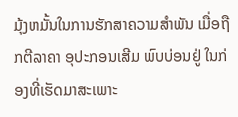ມຸ້ງຫມັ້ນໃນການຮັກສາຄວາມສໍາພັນ ເມື່ອຖືກຕີລາຄາ ອຸປະກອນເສີມ ພົບບ່ອນຢູ່ ໃນກ່ອງທີ່ເຮັດມາສະເພາະ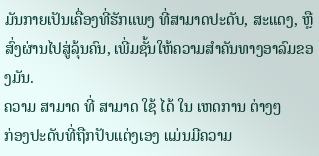ມັນກາຍເປັນເຄື່ອງທີ່ຮັກແພງ ທີ່ສາມາດປະດັບ, ສະແດງ, ຫຼືສົ່ງຜ່ານໄປສູ່ລຸ້ນຄົນ, ເພີ່ມຊັ້ນໃຫ້ຄວາມສໍາຄັນທາງອາລົມຂອງມັນ.
ຄວາມ ສາມາດ ທີ່ ສາມາດ ໃຊ້ ໄດ້ ໃນ ເຫດການ ຕ່າງໆ
ກ່ອງປະດັບທີ່ຖືກປັບແຕ່ງເອງ ແມ່ນມີຄວາມ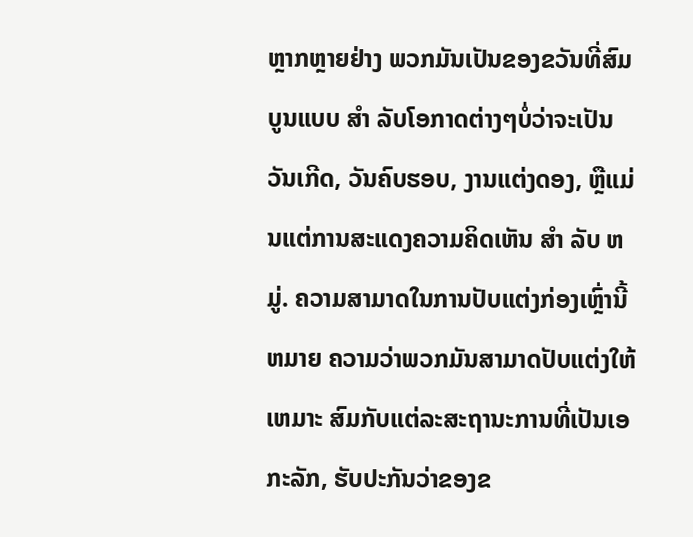ຫຼາກຫຼາຍຢ່າງ ພວກມັນເປັນຂອງຂວັນທີ່ສົມບູນແບບ ສໍາ ລັບໂອກາດຕ່າງໆບໍ່ວ່າຈະເປັນວັນເກີດ, ວັນຄົບຮອບ, ງານແຕ່ງດອງ, ຫຼືແມ່ນແຕ່ການສະແດງຄວາມຄິດເຫັນ ສໍາ ລັບ ຫມູ່. ຄວາມສາມາດໃນການປັບແຕ່ງກ່ອງເຫຼົ່ານີ້ ຫມາຍ ຄວາມວ່າພວກມັນສາມາດປັບແຕ່ງໃຫ້ ເຫມາະ ສົມກັບແຕ່ລະສະຖານະການທີ່ເປັນເອກະລັກ, ຮັບປະກັນວ່າຂອງຂ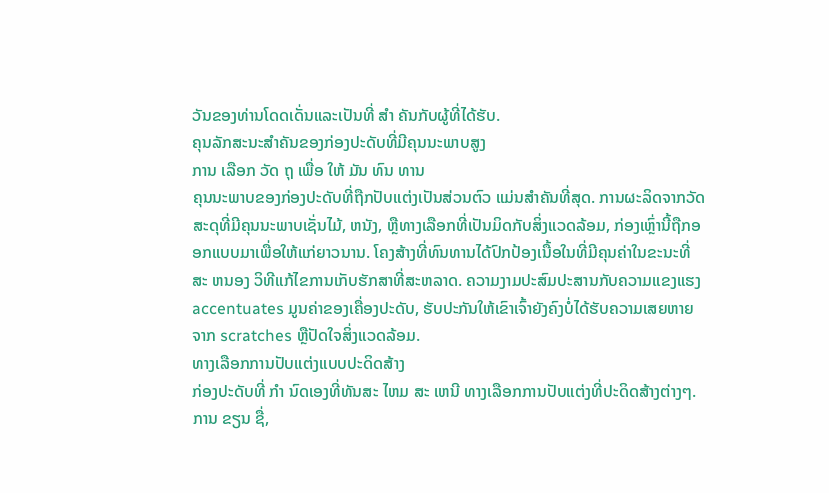ວັນຂອງທ່ານໂດດເດັ່ນແລະເປັນທີ່ ສໍາ ຄັນກັບຜູ້ທີ່ໄດ້ຮັບ.
ຄຸນລັກສະນະສໍາຄັນຂອງກ່ອງປະດັບທີ່ມີຄຸນນະພາບສູງ
ການ ເລືອກ ວັດ ຖຸ ເພື່ອ ໃຫ້ ມັນ ທົນ ທານ
ຄຸນນະພາບຂອງກ່ອງປະດັບທີ່ຖືກປັບແຕ່ງເປັນສ່ວນຕົວ ແມ່ນສໍາຄັນທີ່ສຸດ. ການຜະລິດຈາກວັດສະດຸທີ່ມີຄຸນນະພາບເຊັ່ນໄມ້, ຫນັງ, ຫຼືທາງເລືອກທີ່ເປັນມິດກັບສິ່ງແວດລ້ອມ, ກ່ອງເຫຼົ່ານີ້ຖືກອອກແບບມາເພື່ອໃຫ້ແກ່ຍາວນານ. ໂຄງສ້າງທີ່ທົນທານໄດ້ປົກປ້ອງເນື້ອໃນທີ່ມີຄຸນຄ່າໃນຂະນະທີ່ສະ ຫນອງ ວິທີແກ້ໄຂການເກັບຮັກສາທີ່ສະຫລາດ. ຄວາມງາມປະສົມປະສານກັບຄວາມແຂງແຮງ accentuates ມູນຄ່າຂອງເຄື່ອງປະດັບ, ຮັບປະກັນໃຫ້ເຂົາເຈົ້າຍັງຄົງບໍ່ໄດ້ຮັບຄວາມເສຍຫາຍຈາກ scratches ຫຼືປັດໃຈສິ່ງແວດລ້ອມ.
ທາງເລືອກການປັບແຕ່ງແບບປະດິດສ້າງ
ກ່ອງປະດັບທີ່ ກໍາ ນົດເອງທີ່ທັນສະ ໄຫມ ສະ ເຫນີ ທາງເລືອກການປັບແຕ່ງທີ່ປະດິດສ້າງຕ່າງໆ. ການ ຂຽນ ຊື່,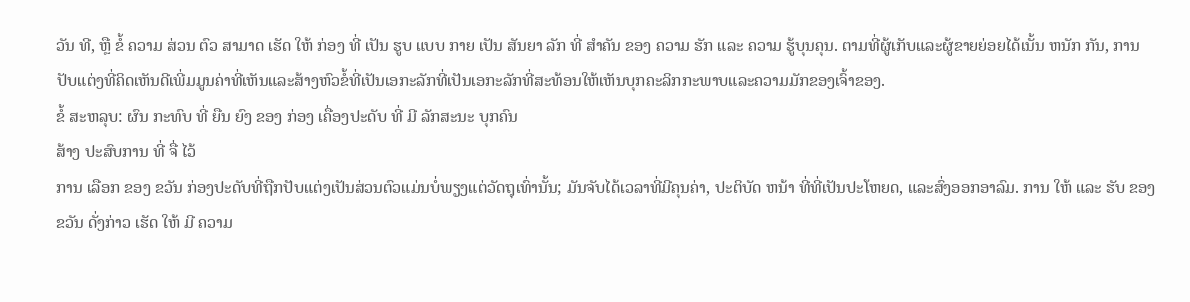ວັນ ທີ, ຫຼື ຂໍ້ ຄວາມ ສ່ວນ ຕົວ ສາມາດ ເຮັດ ໃຫ້ ກ່ອງ ທີ່ ເປັນ ຮູບ ແບບ ກາຍ ເປັນ ສັນຍາ ລັກ ທີ່ ສໍາຄັນ ຂອງ ຄວາມ ຮັກ ແລະ ຄວາມ ຮູ້ບຸນຄຸນ. ຕາມທີ່ຜູ້ເກັບແລະຜູ້ຂາຍຍ່ອຍໄດ້ເນັ້ນ ຫນັກ ກັນ, ການປັບແຕ່ງທີ່ຄິດເຫັນດີເພີ່ມມູນຄ່າທີ່ເຫັນແລະສ້າງຫົວຂໍ້ທີ່ເປັນເອກະລັກທີ່ເປັນເອກະລັກທີ່ສະທ້ອນໃຫ້ເຫັນບຸກຄະລິກກະພາບແລະຄວາມມັກຂອງເຈົ້າຂອງ.
ຂໍ້ ສະຫລຸບ: ຜົນ ກະທົບ ທີ່ ຍືນ ຍົງ ຂອງ ກ່ອງ ເຄື່ອງປະດັບ ທີ່ ມີ ລັກສະນະ ບຸກຄົນ
ສ້າງ ປະສົບການ ທີ່ ຈື່ ໄວ້
ການ ເລືອກ ຂອງ ຂວັນ ກ່ອງປະດັບທີ່ຖືກປັບແຕ່ງເປັນສ່ວນຕົວແມ່ນບໍ່ພຽງແຕ່ວັດຖຸເທົ່ານັ້ນ; ມັນຈັບໄດ້ເວລາທີ່ມີຄຸນຄ່າ, ປະຕິບັດ ຫນ້າ ທີ່ທີ່ເປັນປະໂຫຍດ, ແລະສົ່ງອອກອາລົມ. ການ ໃຫ້ ແລະ ຮັບ ຂອງ ຂວັນ ດັ່ງກ່າວ ເຮັດ ໃຫ້ ມີ ຄວາມ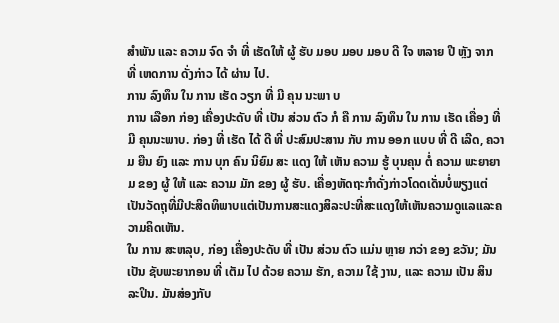ສໍາພັນ ແລະ ຄວາມ ຈົດ ຈໍາ ທີ່ ເຮັດໃຫ້ ຜູ້ ຮັບ ມອບ ມອບ ມອບ ດີ ໃຈ ຫລາຍ ປີ ຫຼັງ ຈາກ ທີ່ ເຫດການ ດັ່ງກ່າວ ໄດ້ ຜ່ານ ໄປ.
ການ ລົງທຶນ ໃນ ການ ເຮັດ ວຽກ ທີ່ ມີ ຄຸນ ນະພາ ບ
ການ ເລືອກ ກ່ອງ ເຄື່ອງປະດັບ ທີ່ ເປັນ ສ່ວນ ຕົວ ກໍ ຄື ການ ລົງທຶນ ໃນ ການ ເຮັດ ເຄື່ອງ ທີ່ ມີ ຄຸນນະພາບ. ກ່ອງ ທີ່ ເຮັດ ໄດ້ ດີ ທີ່ ປະສົມປະສານ ກັບ ການ ອອກ ແບບ ທີ່ ດີ ເລີດ, ຄວາມ ຍືນ ຍົງ ແລະ ການ ບຸກ ຄົນ ນິຍົມ ສະ ແດງ ໃຫ້ ເຫັນ ຄວາມ ຮູ້ ບຸນຄຸນ ຕໍ່ ຄວາມ ພະຍາຍາມ ຂອງ ຜູ້ ໃຫ້ ແລະ ຄວາມ ມັກ ຂອງ ຜູ້ ຮັບ. ເຄື່ອງຫັດຖະກໍາດັ່ງກ່າວໂດດເດັ່ນບໍ່ພຽງແຕ່ເປັນວັດຖຸທີ່ມີປະສິດທິພາບແຕ່ເປັນການສະແດງສິລະປະທີ່ສະແດງໃຫ້ເຫັນຄວາມດູແລແລະຄວາມຄິດເຫັນ.
ໃນ ການ ສະຫລຸບ, ກ່ອງ ເຄື່ອງປະດັບ ທີ່ ເປັນ ສ່ວນ ຕົວ ແມ່ນ ຫຼາຍ ກວ່າ ຂອງ ຂວັນ; ມັນ ເປັນ ຊັບພະຍາກອນ ທີ່ ເຕັມ ໄປ ດ້ວຍ ຄວາມ ຮັກ, ຄວາມ ໃຊ້ ງານ, ແລະ ຄວາມ ເປັນ ສິນລະປິນ. ມັນສ່ອງກັບ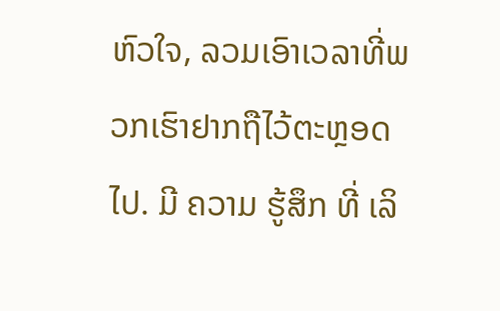ຫົວໃຈ, ລວມເອົາເວລາທີ່ພວກເຮົາຢາກຖືໄວ້ຕະຫຼອດໄປ. ມີ ຄວາມ ຮູ້ສຶກ ທີ່ ເລິ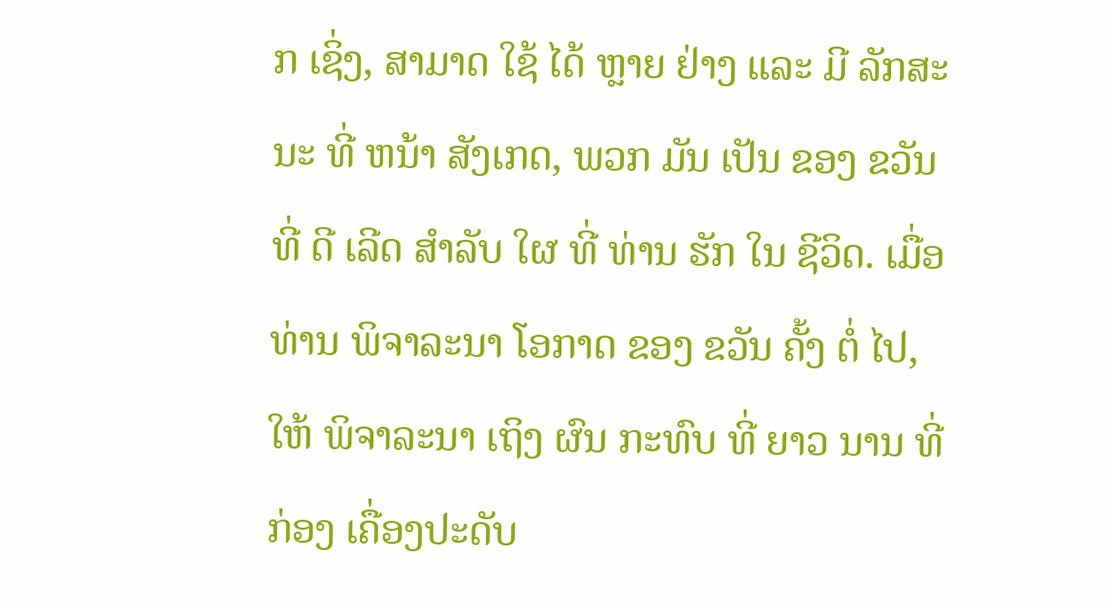ກ ເຊິ່ງ, ສາມາດ ໃຊ້ ໄດ້ ຫຼາຍ ຢ່າງ ແລະ ມີ ລັກສະນະ ທີ່ ຫນ້າ ສັງເກດ, ພວກ ມັນ ເປັນ ຂອງ ຂວັນ ທີ່ ດີ ເລີດ ສໍາລັບ ໃຜ ທີ່ ທ່ານ ຮັກ ໃນ ຊີວິດ. ເມື່ອ ທ່ານ ພິຈາລະນາ ໂອກາດ ຂອງ ຂວັນ ຄັ້ງ ຕໍ່ ໄປ, ໃຫ້ ພິຈາລະນາ ເຖິງ ຜົນ ກະທົບ ທີ່ ຍາວ ນານ ທີ່ ກ່ອງ ເຄື່ອງປະດັບ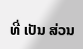ທີ່ ເປັນ ສ່ວນ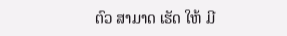ຕົວ ສາມາດ ເຮັດ ໃຫ້ ມີ